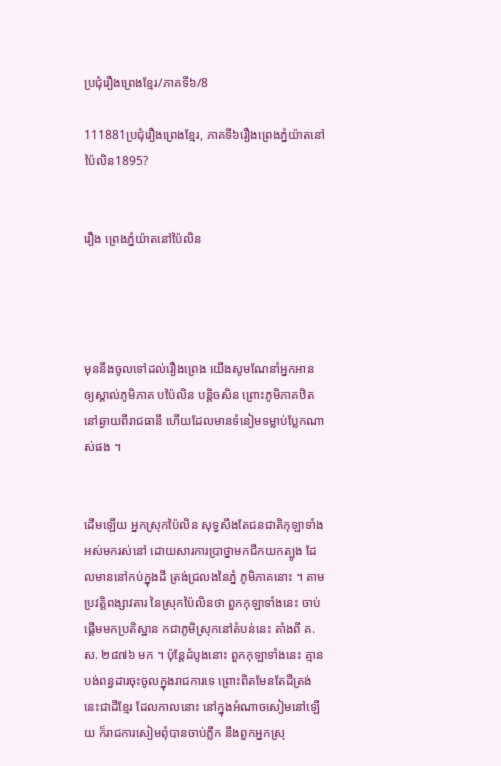ប្រជុំរឿងព្រេងខ្មែរ/ភាគទី៦/8

111881ប្រជុំរឿងព្រេងខ្មែរ, ភាគទី៦រឿងព្រេងភ្នំយ៉ាតនៅប៉ៃលិន1895?


រឿង ព្រេងភ្នំយ៉ាតនៅប៉ៃលិន




មុននឹងចូលទៅដល់រឿងព្រេង យើងសូមណែនាំអ្នកអាន ឲ្យស្គាល់ភូមិភាគ បប៉ៃលិន បន្តិចសិន ព្រោះភូមិភាគឋិតនៅឆ្ងាយពីរាជធានី ហើយដែលមានទំនៀមទម្លាប់ប្លែកណាស់ផង ។


ដើមឡើយ អ្នកស្រុកប៉ៃលិន សុទ្ធសឹងតែជនជាតិកុឡាទាំងអស់មករស់នៅ ដោយសារការប្រាថ្នាមកជីកយកត្បូង ដែលមាននៅកប់ក្នុងដី ត្រង់ជ្រលងនៃភ្នំ ភូមិភាគនោះ ។ តាមប្រវត្តិពង្សាវតារ នៃស្រុកប៉ៃលិនថា ពួកកុឡាទាំងនេះ ចាប់ផ្ដើមមកប្រតិស្ឋាន កជាភូមិស្រុកនៅតំបន់នេះ តាំងពី គ.ស. ២៨៧៦ មក ។ ប៉ុន្តែដំបូងនោះ ពួកកុឡាទាំងនេះ គ្មានបង់ពន្ធដារចុះចូលក្នុងរាជការទេ ព្រោះពិតមែនតែដីត្រង់នេះជាដីខ្មែរ ដែលកាលនោះ នៅក្នុងអំណាចសៀមនៅឡើយ ក៏រាជការសៀមពុំបានចាប់ភ្លឹក នឹងពួកអ្នកស្រុ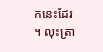កនេះដែរ ។ លុះត្រា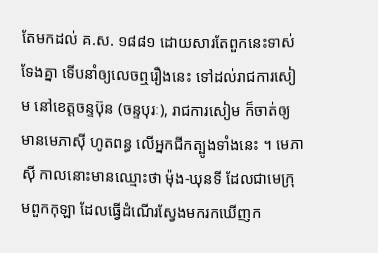តែមកដល់ គ.ស. ១៨៨១ ដោយសារតែពួកនេះទាស់ទែងគ្នា ទើបនាំឲ្យលេចឮរឿងនេះ ទៅដល់រាជការសៀម នៅខេត្តចន្ទប៊ុន (ចន្ទបុរៈ), រាជការសៀម ក៏ចាត់ឲ្យមានមេភាស៊ី ហូតពន្ធ លើអ្នកជីកត្បូងទាំងនេះ ។ មេភាស៊ី កាលនោះមានឈ្មោះថា ម៉ុង-ឃុនទី ដែលជាមេក្រុមពួកកុឡា ដែលធ្វើដំណើរស្វែងមករកឃើញក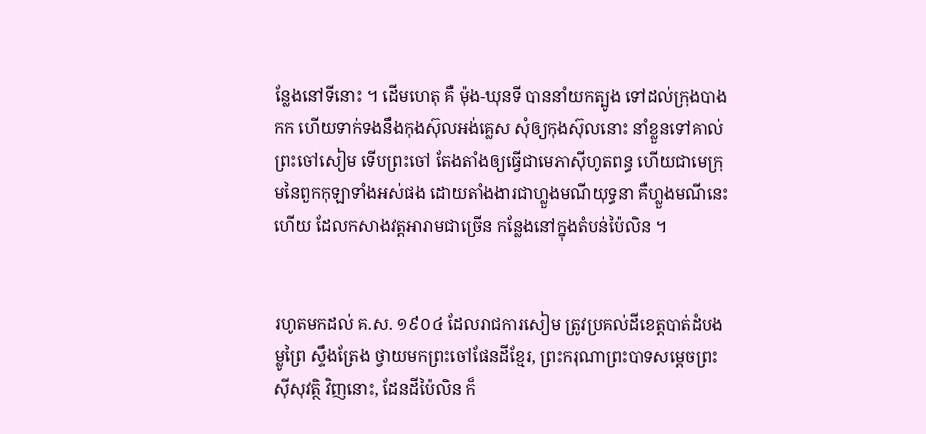ន្លែងនៅទីនោះ ។ ដើមហេតុ គឺ ម៉ុង-ឃុនទី បាននាំយកត្បូង ទៅដល់ក្រុងបាងកក ហើយទាក់ទងនឹងកុងស៊ុលអង់គ្លេស សុំឲ្យកុងស៊ុលនោះ នាំខ្លួនទៅគាល់ព្រះចៅសៀម ទើបព្រះចៅ តែងតាំងឲ្យធ្វើជាមេភាស៊ីហូតពន្ធ ហើយជាមេក្រុមនៃពួកកុឡាទាំងអស់ផង ដោយតាំងងារជាហ្លួងមណីយុទ្ធនា គឺហ្លួងមណីនេះហើយ ដែលកសាងវត្តអារាមជាច្រើន កន្លែងនៅក្នុងតំបន់ប៉ៃលិន ។


រហូតមកដល់ គ.ស. ១៩០៤ ដែលរាជការសៀម ត្រូវប្រគល់ដីខេត្តបាត់ដំបង ម្លូព្រៃ ស្ទឹងត្រែង ថ្វាយមកព្រះចៅផែនដីខ្មែរ, ព្រះករុណាព្រះបាទសម្ដេចព្រះស៊ីសុវត្ថិ វិញនោះ, ដែនដីប៉ៃលិន ក៏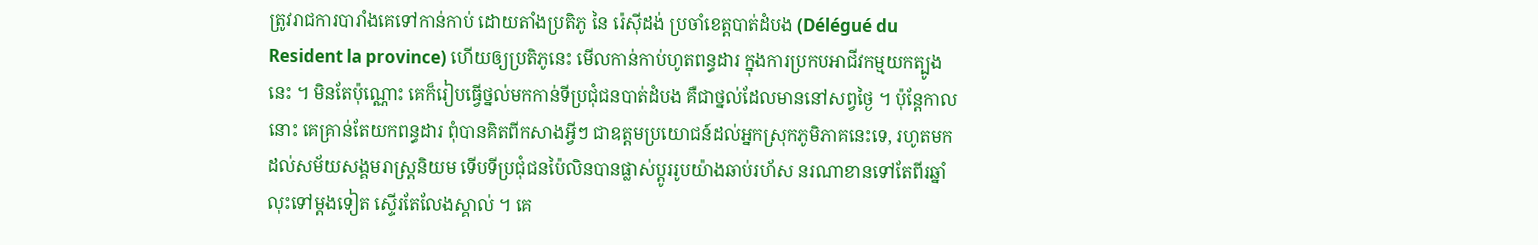ត្រូវរាជការបារាំងគេទៅកាន់កាប់ ដោយតាំងប្រតិភូ នៃ រ៉េស៊ីដង់ ប្រចាំខេត្តបាត់ដំបង (Délégué du Resident la province) ហើយឲ្យប្រតិភូនេះ មើលកាន់កាប់ហូតពន្ធដារ ក្នុងការប្រកបអាជីវកម្មយកត្បូងនេះ ។ មិនតែប៉ុណ្ណោះ គេក៏រៀបធ្វើថ្នល់មកកាន់ទីប្រជុំជនបាត់ដំបង គឺជាថ្នល់ដែលមាននៅសព្វថ្ងៃ ។ ប៉ុន្តែកាលនោះ គេគ្រាន់តែយកពន្ធដារ ពុំបានគិតពីកសាងអ្វីៗ ជាឧត្ដមប្រយោជន៍ដល់អ្នកស្រុកភូមិភាគនេះទេ, រហូតមកដល់សម័យសង្គមរាស្ត្រនិយម ទើបទីប្រជុំជនប៉ៃលិនបានផ្លាស់ប្ដូររូបយ៉ាងឆាប់រហ័ស នរណាខានទៅតែពីរឆ្នាំ លុះទៅម្ដងទៀត ស្ទើរតែលែងស្គាល់ ។ គេ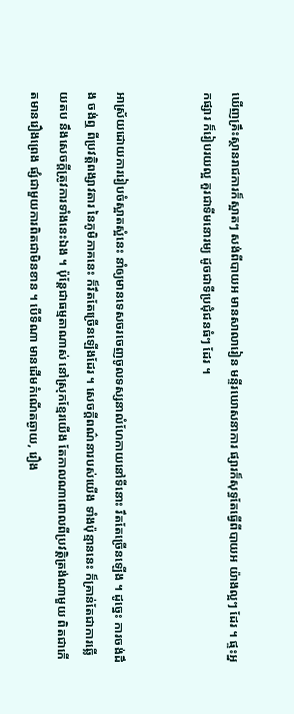ឃើញគ្រឹះស្ថានរាជការក៏ស្អាតៗ សង់ពីបាយអ មានសាលារៀន មន្ទីរឃោសនាការ ផ្សារក៏សុទ្ធតែធ្វើពីបាយអ យ៉ាងល្អៗ ដែរ ។ ផ្ទះអ្នកផ្សារ ក៏រៀបរយល្អ គួរជាទីមនោរម្យ ដូចជាទីប្រជុំជនធំៗ ដែរ ។


អាស្រ័យដោយការរៀបចំស្អាតស្អំនេះ នាំឲ្យមានទេសចរចេញចូលទស្សនាលំហែកាយនៅទីនោះ រឹតតែច្រើនឡើង ។ ដូច្នេះ ការចង់ដឹង ចង់ឮ ពីប្រវត្តិពង្សាវតារ នៃភូមិភាគនេះ ក៏រឹតតែច្រើនឡើងដែរ ។ សេចក្ដីពណ៌នារបស់យើង ទាំងប៉ុន្មាននេះ ក៏គ្រាន់តែជាការឆ្លើយតប នឹងសេចក្ដីត្រូវការទាំងនេះឯង ។ ប៉ុន្តែជាធម្មតាណាស់ នៅស្រុកខ្មែរយើង តែកាលណាពោលពីប្រវត្តិត្រង់ណាមួយ ពិតជាកើតមានរឿងព្រេង ផ្សំជាមួយការពិតជាមិនខាន ។ បើទីណា មានដើមកំណើតឆ្ងាយ, រឿង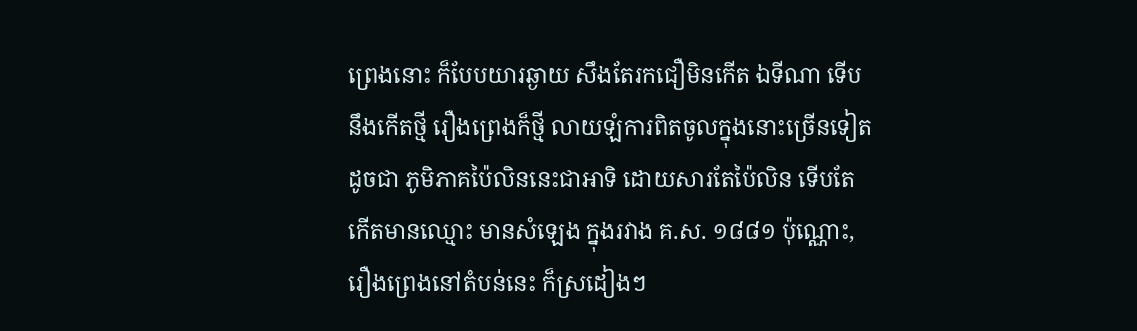ព្រេងនោះ ក៏បែបយារឆ្ងាយ សឹងតែរកជឿមិនកើត ឯទីណា ទើបនឹងកើតថ្មី រឿងព្រេងក៏ថ្មី លាយឡំការពិតចូលក្នុងនោះច្រើនទៀត ដូចជា ភូមិភាគប៉ៃលិននេះជាអាទិ ដោយសារតែប៉ៃលិន ទើបតែកើតមានឈ្មោះ មានសំឡេង ក្នុងរវាង គ.ស. ១៨៨១ ប៉ុណ្ណោះ, រឿងព្រេងនៅតំបន់នេះ ក៏ស្រដៀងៗ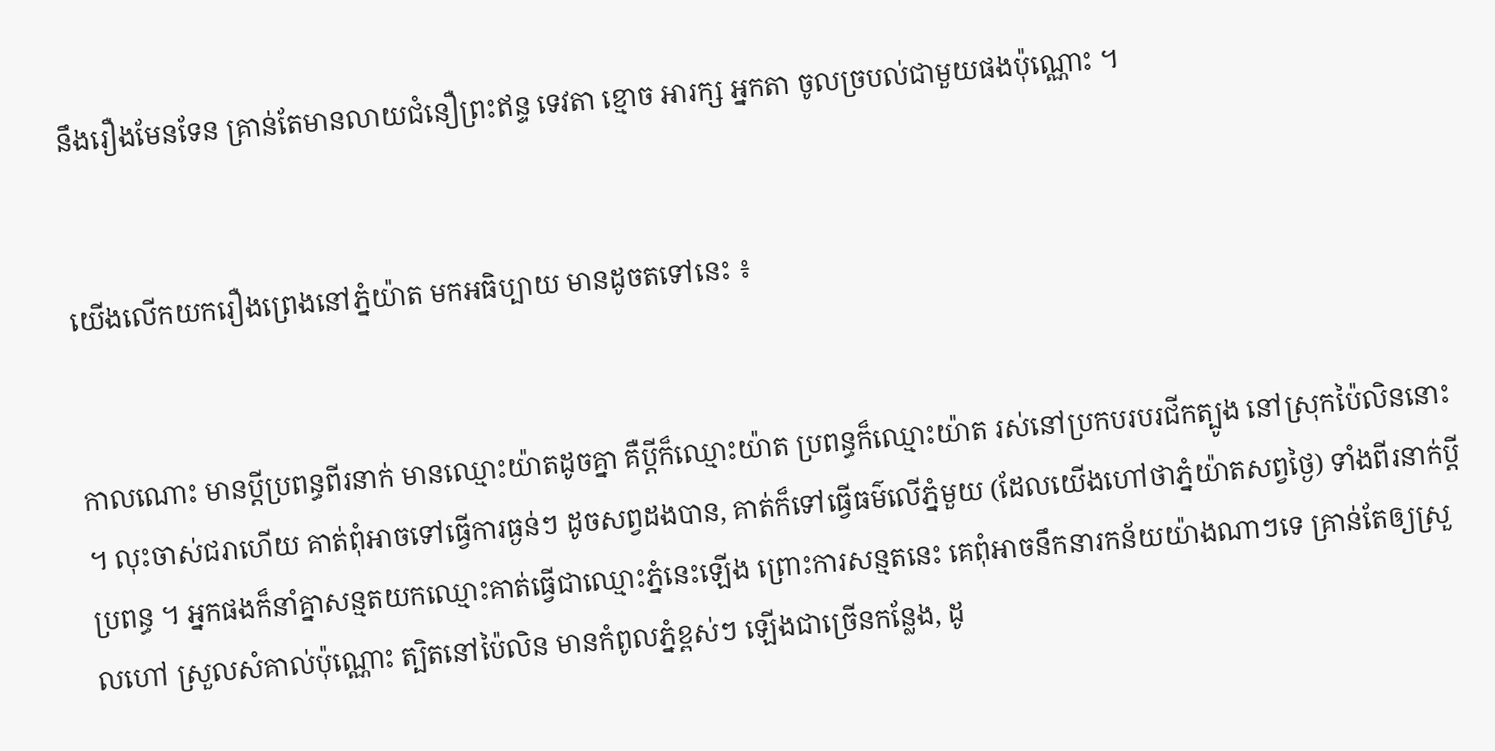នឹងរឿងមែនទែន គ្រាន់តែមានលាយជំនឿព្រះឥន្ទ ទេវតា ខ្មោច អារក្ស អ្នកតា ចូលច្របល់ជាមួយផងប៉ុណ្ណោះ ។


យើងលើកយករឿងព្រេងនៅភ្នំយ៉ាត មកអធិប្បាយ មានដូចតទៅនេះ ៖


កាលណោះ មានប្ដីប្រពន្ធពីរនាក់ មានឈ្មោះយ៉ាតដូចគ្នា គឺប្ដីក៏ឈ្មោះយ៉ាត ប្រពន្ធក៏ឈ្មោះយ៉ាត រស់នៅប្រកបរបរជីកត្បូង នៅស្រុកប៉ៃលិននោះ ។ លុះចាស់ជរាហើយ គាត់ពុំអាចទៅធ្វើការធ្ងន់ៗ ដូចសព្វដងបាន, គាត់ក៏ទៅធ្វើធម៌លើភ្នំមួយ (ដែលយើងហៅថាភ្នំយ៉ាតសព្វថ្ងៃ) ទាំងពីរនាក់ប្ដីប្រពន្ធ ។ អ្នកផងក៏នាំគ្នាសន្មតយកឈ្មោះគាត់ធ្វើជាឈ្មោះភ្នំនេះឡើង ព្រោះការសន្មតនេះ គេពុំអាចនឹកនារកន័យយ៉ាងណាៗទេ គ្រាន់តែឲ្យស្រួលហៅ ស្រួលសំគាល់ប៉ុណ្ណោះ ត្បិតនៅប៉ៃលិន មានកំពូលភ្នំខ្ពស់ៗ ឡើងជាច្រើនកន្លែង, ដូ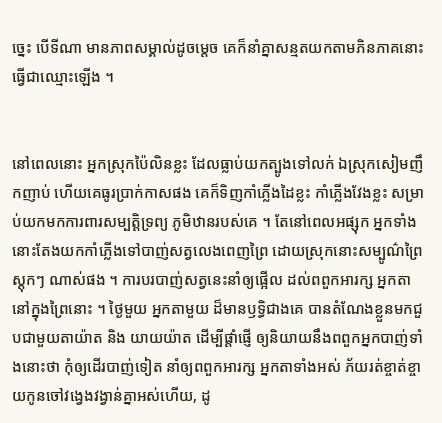ច្នេះ បើទីណា មានភាពសម្គាល់ដូចម្ដេច គេក៏នាំគ្នាសន្មតយកតាមភិនភាគនោះ ធ្វើជាឈ្មោះឡើង ។


នៅពេលនោះ អ្នកស្រុកប៉ៃលិនខ្លះ ដែលធ្លាប់យកត្បូងទៅលក់ ឯស្រុកសៀមញឹកញាប់ ហើយគេធូរប្រាក់កាសផង គេក៏ទិញកាំភ្លើងដៃខ្លះ កាំភ្លើងវែងខ្លះ សម្រាប់យកមកការពារសម្បត្តិទ្រព្យ ភូមិឋានរបស់គេ ។ តែនៅពេលអផ្សុក អ្នកទាំងនោះតែងយកកាំភ្លើងទៅបាញ់សត្វលេងពេញព្រៃ ដោយស្រុកនោះសម្បូណ៌ព្រៃស្ដុកៗ ណាស់ផង ។ ការបរបាញ់សត្វនេះនាំឲ្យផ្អើល ដល់ពពួកអារក្ស អ្នកតា នៅក្នុងព្រៃនោះ ។ ថ្ងៃមួយ អ្នកតាមួយ ដ៏មានឫទ្ធិជាងគេ បានតំណែងខ្លួនមកជួបជាមួយតាយ៉ាត និង យាយយ៉ាត ដើម្បីផ្ដាំផ្ញើ ឲ្យនិយាយនឹងពពួកអ្នកបាញ់ទាំងនោះថា កុំឲ្យដើរបាញ់ទៀត នាំឲ្យពពួកអារក្ស អ្នកតាទាំងអស់ ភ័យរត់ខ្ចាត់ខ្ចាយកូនចៅវង្វេងវង្វាន់គ្នាអស់ហើយ, ដូ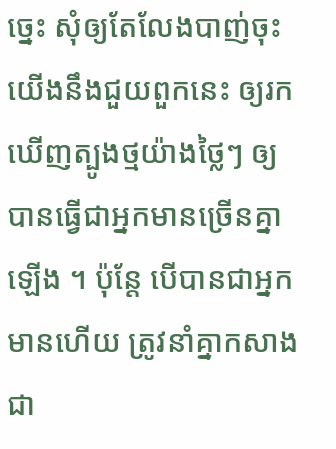ច្នេះ សុំឲ្យតែលែងបាញ់ចុះ យើងនឹងជួយពួកនេះ ឲ្យរកឃើញត្បូងថ្មយ៉ាងថ្លៃៗ ឲ្យបានធ្វើជាអ្នកមានច្រើនគ្នាឡើង ។ ប៉ុន្តែ បើបានជាអ្នកមានហើយ ត្រូវនាំគ្នាកសាងជា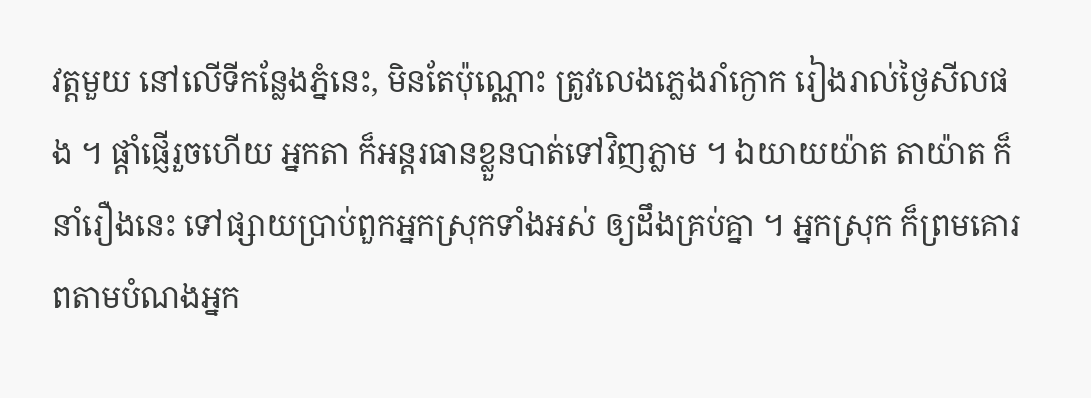វត្តមួយ នៅលើទីកន្លែងភ្នំនេះ, មិនតែប៉ុណ្ណោះ ត្រូវលេងភ្លេងរាំក្ងោក រៀងរាល់ថ្ងៃសីលផង ។ ផ្ដាំផ្ញើរួចហើយ អ្នកតា ក៏អន្តរធានខ្លួនបាត់ទៅវិញភ្លាម ។ ឯយាយយ៉ាត តាយ៉ាត ក៏នាំរឿងនេះ ទៅផ្សាយប្រាប់ពួកអ្នកស្រុកទាំងអស់ ឲ្យដឹងគ្រប់គ្នា ។ អ្នកស្រុក ក៏ព្រមគោរពតាមបំណងអ្នក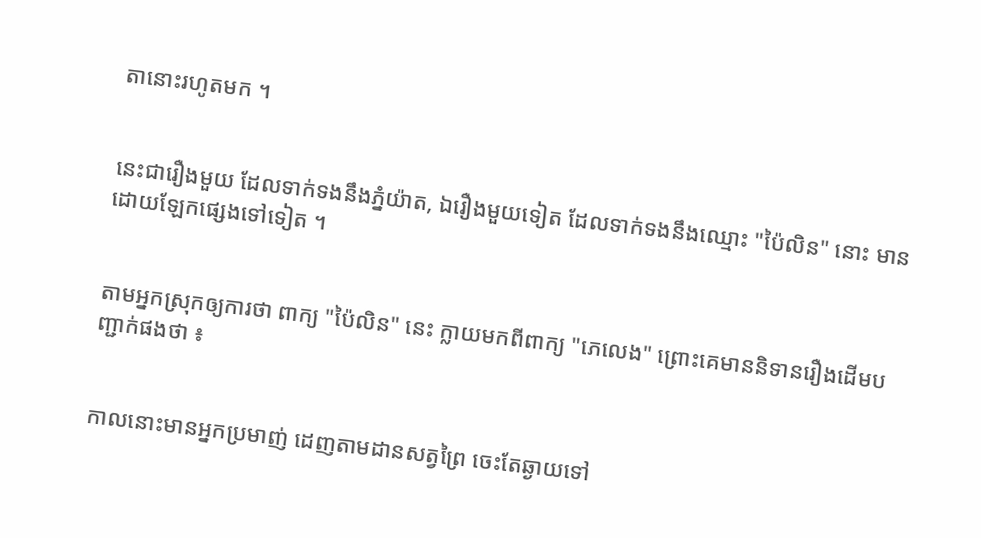តានោះរហូតមក ។


នេះជារឿងមួយ ដែលទាក់ទងនឹងភ្នំយ៉ាត, ឯរឿងមួយទៀត ដែលទាក់ទងនឹងឈ្មោះ "ប៉ៃលិន" នោះ មានដោយឡែកផ្សេងទៅទៀត ។


តាមអ្នកស្រុកឲ្យការថា ពាក្យ "ប៉ៃលិន" នេះ ក្លាយមកពីពាក្យ "ភេលេង" ព្រោះគេមាននិទានរឿងដើមបញ្ជាក់ផងថា ៖


កាលនោះមានអ្នកប្រមាញ់ ដេញតាមដានសត្វព្រៃ ចេះតែឆ្ងាយទៅ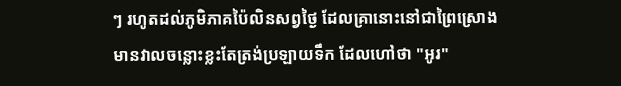ៗ រហូតដល់ភូមិភាគប៉ៃលិនសព្វថ្ងៃ ដែលគ្រានោះនៅជាព្រៃស្រោង មានវាលចន្លោះខ្លះតែត្រង់ប្រឡាយទឹក ដែលហៅថា "អូរ"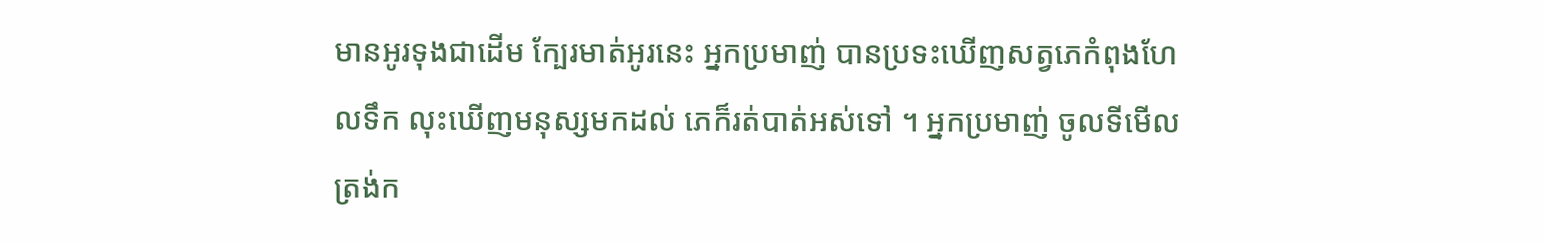មានអូរទុងជាដើម ក្បែរមាត់អូរនេះ អ្នកប្រមាញ់ បានប្រទះឃើញសត្វភេកំពុងហែលទឹក លុះឃើញមនុស្សមកដល់ ភេក៏រត់បាត់អស់ទៅ ។ អ្នកប្រមាញ់ ចូលទីមើលត្រង់ក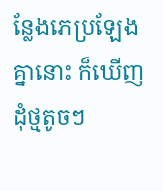ន្លែងភេប្រឡែងគ្នានោះ ក៏ឃើញដុំថ្មតូចៗ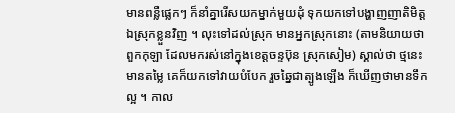មានពន្លឺផ្លេកៗ ក៏នាំគ្នារើសយកម្នាក់មួយដុំ ទុកយកទៅបង្ហាញញាតិមិត្តឯស្រុកខ្លួនវិញ ។ លុះទៅដល់ស្រុក មានអ្នកស្រុកនោះ (តាមនិយាយថាពួកកុឡា ដែលមករស់នៅក្នុងខេត្តចន្ទប៊ុន ស្រុកសៀម) ស្គាល់ថា ថ្មនេះមានតម្លៃ គេក៏យកទៅវាយបំបែក រួចឆ្នៃជាត្បូងឡើង ក៏ឃើញថាមានទឹកល្អ ។ កាល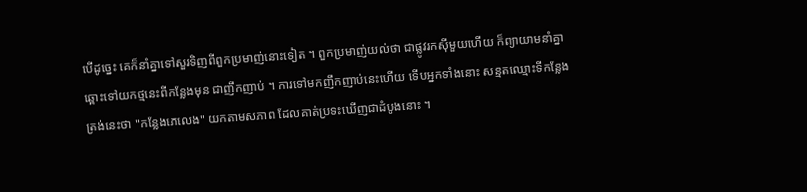បើដូច្នេះ គេក៏នាំគ្នាទៅសួរទិញពីពួកប្រមាញ់នោះទៀត ។ ពួកប្រមាញ់យល់ថា ជាផ្លូវរកស៊ីមួយហើយ ក៏ព្យាយាមនាំគ្នាឆ្ពោះទៅយកថ្មនេះពីកន្លែងមុន ជាញឹកញាប់ ។ ការទៅមកញឹកញាប់នេះហើយ ទើបអ្នកទាំងនោះ សន្មតឈ្មោះទីកន្លែងត្រង់នេះថា "កន្លែងភេលេង" យកតាមសភាព ដែលគាត់ប្រទះឃើញជាដំបូងនោះ ។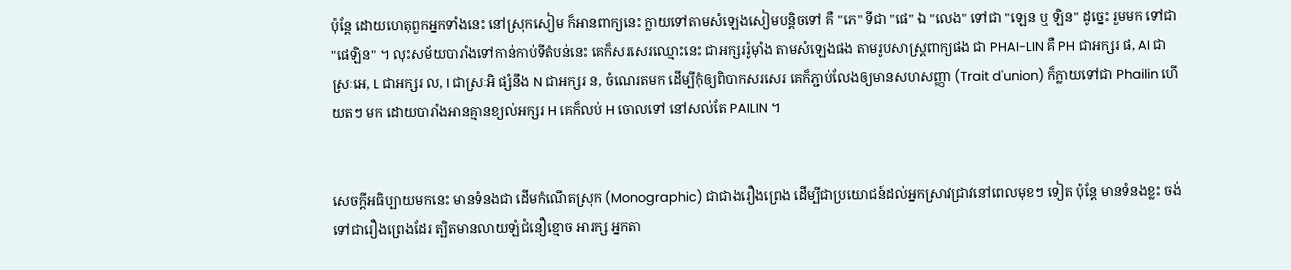ប៉ុន្តែ ដោយហេតុពួកអ្នកទាំងនេះ នៅស្រុកសៀម ក៏អានពាក្យនេះ ក្លាយទៅតាមសំឡេងសៀមបន្តិចទៅ គឺ "ភេ" ទីជា "ផេ" ឯ "លេង" ទៅជា "ឡេន ឬ ឡិន" ដូច្នេះ រួមមក ទៅជា "ផេឡិន" ។ លុះសម័យបារាំងទៅកាន់កាប់ទីតំបន់នេះ គេក៏សរសេរឈ្មោះនេះ ជាអក្សររ៉ូម៉ាំង តាមសំឡេងផង តាមរូបសាស្ត្រពាក្យផង ជា PHAI-LIN គឺ PH ជាអក្សរ ផ, AI ជាស្រៈអេ, L ជាអក្សរ ល, I ជាស្រៈអិ ផ្សំនឹង N ជាអក្សរ ន, ចំណេរតមក ដើម្បីកុំឲ្យពិបាកសរសេរ គេក៏ភ្ជាប់លែងឲ្យមានសហសញ្ញា (Trait d'union) ក៏ក្លាយទៅជា Phailin ហើយតៗ មក ដោយបារាំងអានគ្មានខ្យល់អក្សរ H គេក៏លប់ H ចោលទៅ នៅសល់តែ PAILIN ។


សេចក្ដីអធិប្បាយមកនេះ មានទំនងជា ដើមកំណើតស្រុក (Monographic) ជាជាងរឿងព្រេង ដើម្បីជាប្រយោជន៍ដល់អ្នកស្រាវជ្រាវនៅពេលមុខៗ ទៀត ប៉ុន្តែ មានទំនងខ្លះ ចង់ទៅជារឿងព្រេងដែរ ត្បិតមានលាយឡំជំនឿខ្មោច អារក្ស អ្នកតា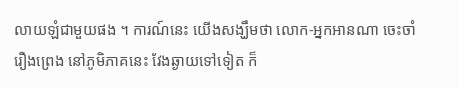លាយឡំជាមួយផង ។ ការណ៍នេះ យើងសង្ឃឹមថា លោក-អ្នកអានណា ចេះចាំរឿងព្រេង នៅភូមិភាគនេះ វែងឆ្ងាយទៅទៀត ក៏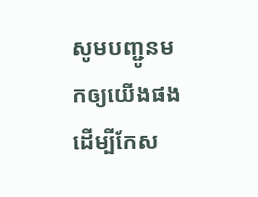សូមបញ្ជូនមកឲ្យយើងផង ដើម្បីកែស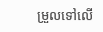ម្រួលទៅលើ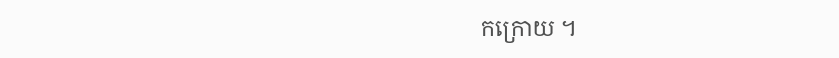កក្រោយ ។